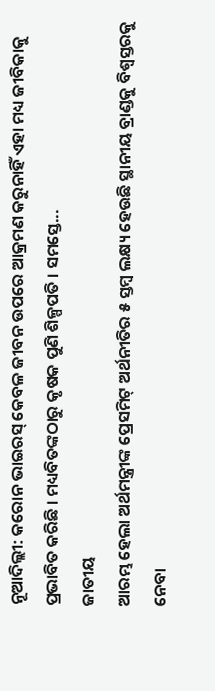ନୂଆଦିଲ୍ଲୀ: କରୋନ ଭାଇରସ୍ କେବଳ ଜୀବନ ଉପରେ ଆକ୍ରମଣ କରୁନାହିଁ ଏହା ମଧ୍ୟ ଜୀବିକାକୁ ପ୍ରଭାବିତ କରିଛି । ମଧ୍ୟବିତଙ୍କଠାରୁ କୃଷକ ପୁଣି ଶିଳ୍ପପତି । ସମସ୍ତେ...
ଜାତୀୟ
ଆରମ୍ଭ ହେଲା ଅର୍ଥମନ୍ତ୍ରୀଙ୍କ ପ୍ରେସମିଟ୍ ଅର୍ଥନୀତିର ୫ ସ୍ତମ୍ବ ଲକ୍ଷ୍ୟ ହେଉଛି ସ୍ଥାନୀୟ ବ୍ରାଣ୍ଡକୁ ବିଶ୍ୱସ୍ତରକୁ ନେବା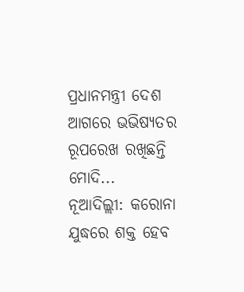ପ୍ରଧାନମନ୍ତ୍ରୀ ଦେଶ ଆଗରେ ଭଭିଷ୍ୟତର ରୂପରେଖ ରଖିଛନ୍ତି ମୋଦି...
ନୂଆଦିଲ୍ଲୀ: କରୋନା ଯୁଦ୍ଧରେ ଶକ୍ତ ହେବ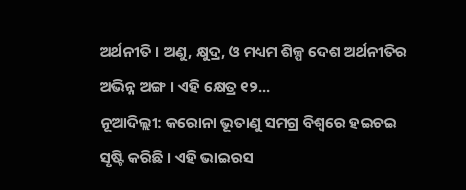ଅର୍ଥନୀତି । ଅଣୁ, କ୍ଷୁଦ୍ର, ଓ ମଧ୍ୟମ ଶିଳ୍ପ ଦେଶ ଅର୍ଥନୀତିର ଅଭିନ୍ନ ଅଙ୍ଗ । ଏହି କ୍ଷେତ୍ର ୧୨...
ନୂଆଦିଲ୍ଲୀ: କରୋନା ଭୂତାଣୁ ସମଗ୍ର ବିଶ୍ୱରେ ହଇଚଇ ସୃଷ୍ଟି କରିଛି । ଏହି ଭାଇରସ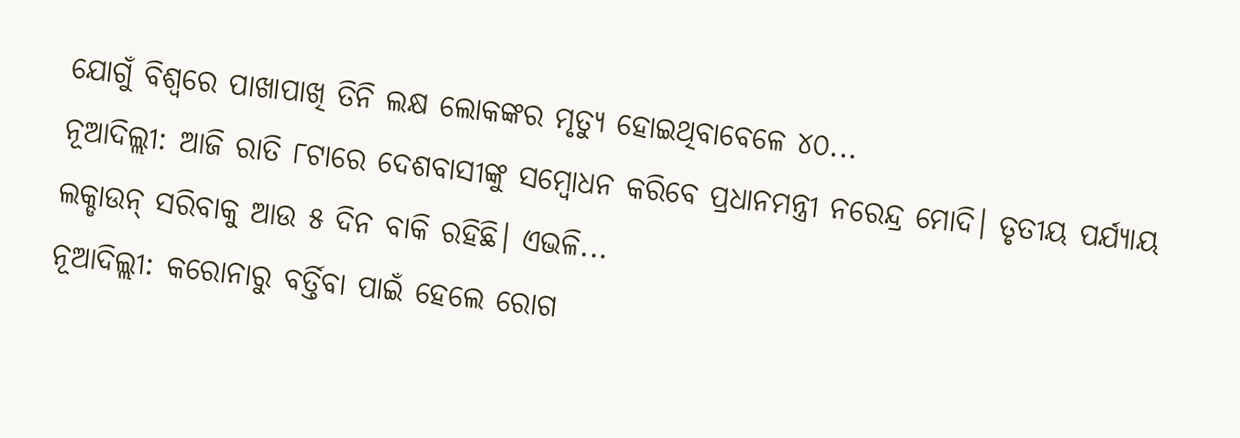ଯୋଗୁଁ ବିଶ୍ୱରେ ପାଖାପାଖି ତିନି ଲକ୍ଷ ଲୋକଙ୍କର ମୃତ୍ୟୁ ହୋଇଥିବାବେଳେ ୪୦...
ନୂଆଦିଲ୍ଲୀ: ଆଜି ରାତି ୮ଟାରେ ଦେଶବାସୀଙ୍କୁ ସମ୍ବୋଧନ କରିବେ ପ୍ରଧାନମନ୍ତ୍ରୀ ନରେନ୍ଦ୍ର ମୋଦି। ତୃତୀୟ ପର୍ଯ୍ୟାୟ ଲକ୍ଡାଉନ୍ ସରିବାକୁ ଆଉ ୫ ଦିନ ବାକି ରହିଛି। ଏଭଳି...
ନୂଆଦିଲ୍ଲୀ: କରୋନାରୁ ବର୍ତ୍ତିବା ପାଇଁ ହେଲେ ରୋଗ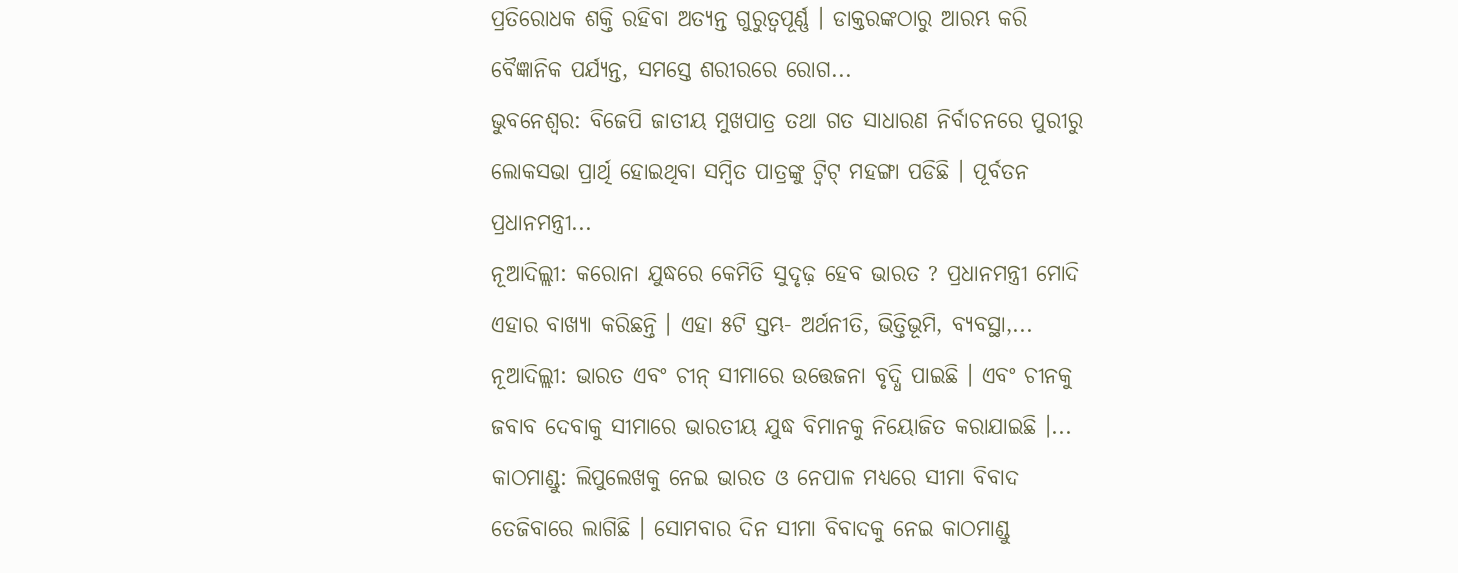ପ୍ରତିରୋଧକ ଶକ୍ତି ରହିବା ଅତ୍ୟନ୍ତ ଗୁରୁତ୍ୱପୂର୍ଣ୍ଣ । ଡାକ୍ତରଙ୍କଠାରୁ ଆରମ୍ଭ କରି ବୈଜ୍ଞାନିକ ପର୍ଯ୍ୟନ୍ତ, ସମସ୍ତେ ଶରୀରରେ ରୋଗ...
ଭୁବନେଶ୍ବର: ବିଜେପି ଜାତୀୟ ମୁଖପାତ୍ର ତଥା ଗତ ସାଧାରଣ ନିର୍ବାଚନରେ ପୁରୀରୁ ଲୋକସଭା ପ୍ରାର୍ଥି ହୋଇଥିବା ସମ୍ବିତ ପାତ୍ରଙ୍କୁ ଟ୍ୱିଟ୍ ମହଙ୍ଗା ପଡିଛି । ପୂର୍ବତନ ପ୍ରଧାନମନ୍ତ୍ରୀ...
ନୂଆଦିଲ୍ଲୀ: କରୋନା ଯୁଦ୍ଧରେ କେମିତି ସୁଦୃଢ଼ ହେବ ଭାରତ ? ପ୍ରଧାନମନ୍ତ୍ରୀ ମୋଦି ଏହାର ବାଖ୍ୟା କରିଛନ୍ତି । ଏହା ୫ଟି ସ୍ତମ୍ଭ- ଅର୍ଥନୀତି, ଭିତ୍ତିଭୂମି, ବ୍ୟବସ୍ଥା,...
ନୂଆଦିଲ୍ଲୀ: ଭାରତ ଏବଂ ଚୀନ୍ ସୀମାରେ ଉତ୍ତେଜନା ବୃଦ୍ଧି ପାଇଛି । ଏବଂ ଚୀନକୁ ଜବାବ ଦେବାକୁ ସୀମାରେ ଭାରତୀୟ ଯୁଦ୍ଧ ବିମାନକୁ ନିୟୋଜିତ କରାଯାଇଛି ।...
କାଠମାଣ୍ଡୁ: ଲିପୁଲେଖକୁ ନେଇ ଭାରତ ଓ ନେପାଳ ମଧ୍ୟରେ ସୀମା ବିବାଦ ତେଜିବାରେ ଲାଗିଛି । ସୋମବାର ଦିନ ସୀମା ବିବାଦକୁ ନେଇ କାଠମାଣ୍ଡୁ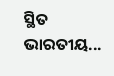ସ୍ଥିତ ଭାରତୀୟ...